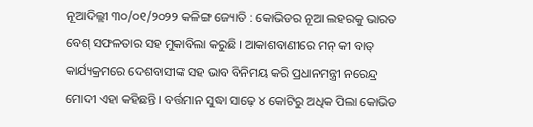ନୂଆଦିଲ୍ଲୀ ୩୦/୦୧/୨୦୨୨ କଳିଙ୍ଗ ଜ୍ୟୋତି : କୋଭିଡର ନୂଆ ଲହରକୁ ଭାରତ ବେଶ୍ ସଫଳତାର ସହ ମୁକାବିଲା କରୁଛି । ଆକାଶବାଣୀରେ ମନ୍ କୀ ବାତ୍ କାର୍ଯ୍ୟକ୍ରମରେ ଦେଶବାସୀଙ୍କ ସହ ଭାବ ବିନିମୟ କରି ପ୍ରଧାନମନ୍ତ୍ରୀ ନରେନ୍ଦ୍ର ମୋଦୀ ଏହା କହିଛନ୍ତି । ବର୍ତ୍ତମାନ ସୁଦ୍ଧା ସାଢ଼େ ୪ କୋଟିରୁ ଅଧିକ ପିଲା କୋଭିଡ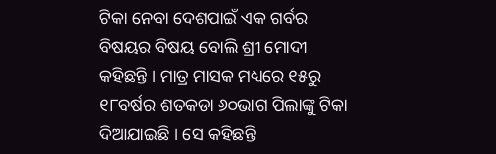ଟିକା ନେବା ଦେଶପାଇଁ ଏକ ଗର୍ବର ବିଷୟର ବିଷୟ ବୋଲି ଶ୍ରୀ ମୋଦୀ କହିଛନ୍ତି । ମାତ୍ର ମାସକ ମଧ୍ୟରେ ୧୫ରୁ ୧୮ବର୍ଷର ଶତକଡା ୬୦ଭାଗ ପିଲାଙ୍କୁ ଟିକା ଦିଆଯାଇଛି । ସେ କହିଛନ୍ତି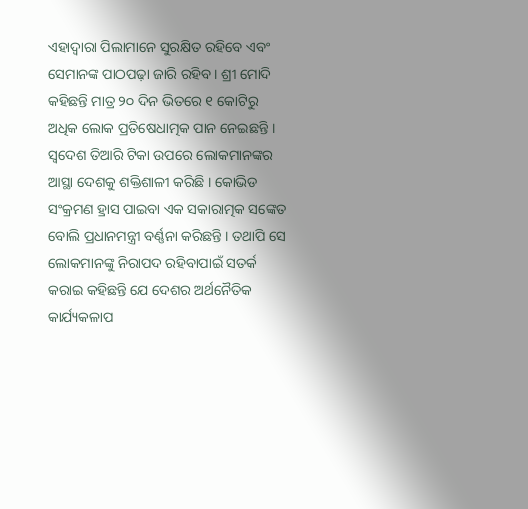ଏହାଦ୍ୱାରା ପିଲାମାନେ ସୁରକ୍ଷିତ ରହିବେ ଏବଂ ସେମାନଙ୍କ ପାଠପଢ଼ା ଜାରି ରହିବ । ଶ୍ରୀ ମୋଦି କହିଛନ୍ତି ମାତ୍ର ୨୦ ଦିନ ଭିତରେ ୧ କୋଟିରୁ ଅଧିକ ଲୋକ ପ୍ରତିଷେଧାତ୍ମକ ପାନ ନେଇଛନ୍ତି । ସ୍ୱଦେଶ ତିଆରି ଟିକା ଉପରେ ଲୋକମାନଙ୍କର ଆସ୍ଥା ଦେଶକୁ ଶକ୍ତିଶାଳୀ କରିଛି । କୋଭିଡ ସଂକ୍ରମଣ ହ୍ରାସ ପାଇବା ଏକ ସକାରାତ୍ମକ ସଙ୍କେତ ବୋଲି ପ୍ରଧାନମନ୍ତ୍ରୀ ବର୍ଣ୍ଣନା କରିଛନ୍ତି । ତଥାପି ସେ ଲୋକମାନଙ୍କୁ ନିରାପଦ ରହିବାପାଇଁ ସତର୍କ କରାଇ କହିଛନ୍ତି ଯେ ଦେଶର ଅର୍ଥନୈତିକ କାର୍ଯ୍ୟକଳାପ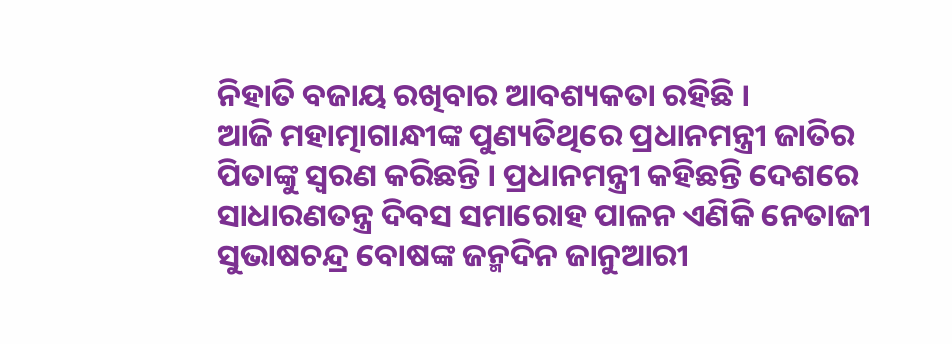ନିହାତି ବଜାୟ ରଖିବାର ଆବଶ୍ୟକତା ରହିଛି ।
ଆଜି ମହାତ୍ମାଗାନ୍ଧୀଙ୍କ ପୁଣ୍ୟତିଥିରେ ପ୍ରଧାନମନ୍ତ୍ରୀ ଜାତିର ପିତାଙ୍କୁ ସ୍ବରଣ କରିଛନ୍ତି । ପ୍ରଧାନମନ୍ତ୍ରୀ କହିଛନ୍ତି ଦେଶରେ ସାଧାରଣତନ୍ତ୍ର ଦିବସ ସମାରୋହ ପାଳନ ଏଣିକି ନେତାଜୀ ସୁଭାଷଚନ୍ଦ୍ର ବୋଷଙ୍କ ଜନ୍ମଦିନ ଜାନୁଆରୀ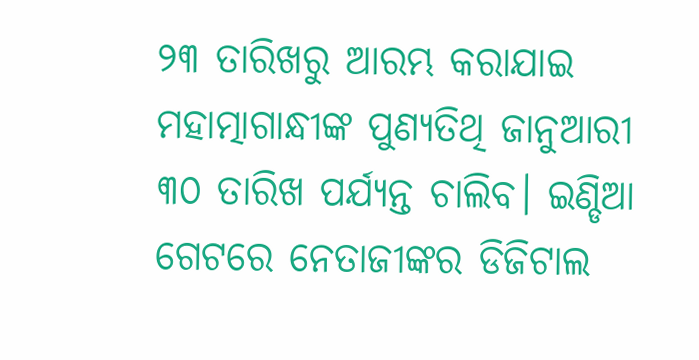୨୩ ତାରିଖରୁ ଆରମ୍ଭ କରାଯାଇ ମହାତ୍ମାଗାନ୍ଧୀଙ୍କ ପୁଣ୍ୟତିଥି ଜାନୁଆରୀ ୩୦ ତାରିଖ ପର୍ଯ୍ୟନ୍ତ ଚାଲିବ। ଇଣ୍ଡିଆ ଗେଟରେ ନେତାଜୀଙ୍କର ଡିଜିଟାଲ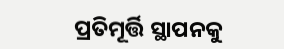ପ୍ରତିମୂର୍ତ୍ତି ସ୍ଥାପନକୁ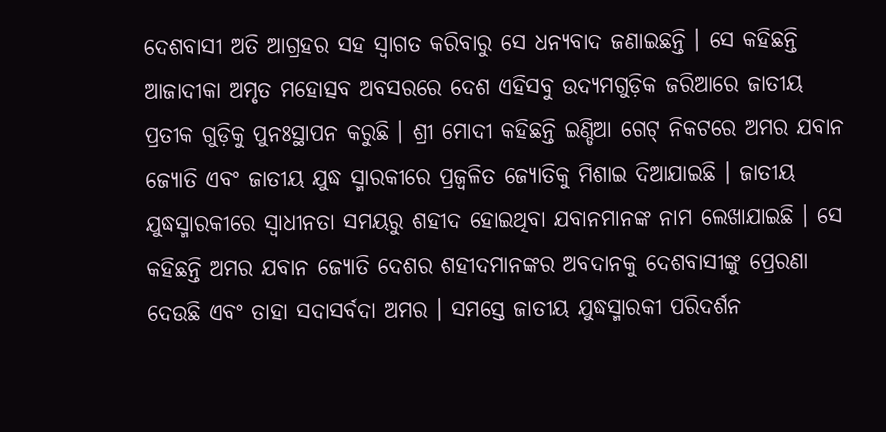ଦେଶବାସୀ ଅତି ଆଗ୍ରହର ସହ ସ୍ୱାଗତ କରିବାରୁ ସେ ଧନ୍ୟବାଦ ଜଣାଇଛନ୍ତି । ସେ କହିଛନ୍ତି ଆଜାଦୀକା ଅମୃତ ମହୋତ୍ସବ ଅବସରରେ ଦେଶ ଏହିସବୁ ଉଦ୍ୟମଗୁଡ଼ିକ ଜରିଆରେ ଜାତୀୟ ପ୍ରତୀକ ଗୁଡ଼ିକୁ ପୁନଃସ୍ଥାପନ କରୁଛି । ଶ୍ରୀ ମୋଦୀ କହିଛନ୍ତି ଇଣ୍ଡିଆ ଗେଟ୍ ନିକଟରେ ଅମର ଯବାନ ଜ୍ୟୋତି ଏବଂ ଜାତୀୟ ଯୁଦ୍ଧ ସ୍ମାରକୀରେ ପ୍ରଜ୍ୱଳିତ ଜ୍ୟୋତିକୁ ମିଶାଇ ଦିଆଯାଇଛି । ଜାତୀୟ ଯୁଦ୍ଧସ୍ମାରକୀରେ ସ୍ୱାଧୀନତା ସମୟରୁ ଶହୀଦ ହୋଇଥିବା ଯବାନମାନଙ୍କ ନାମ ଲେଖାଯାଇଛି । ସେ କହିଛନ୍ତି ଅମର ଯବାନ ଜ୍ୟୋତି ଦେଶର ଶହୀଦମାନଙ୍କର ଅବଦାନକୁ ଦେଶବାସୀଙ୍କୁ ପ୍ରେରଣା ଦେଉଛି ଏବଂ ତାହା ସଦାସର୍ବଦା ଅମର । ସମସ୍ତେ ଜାତୀୟ ଯୁଦ୍ଧସ୍ମାରକୀ ପରିଦର୍ଶନ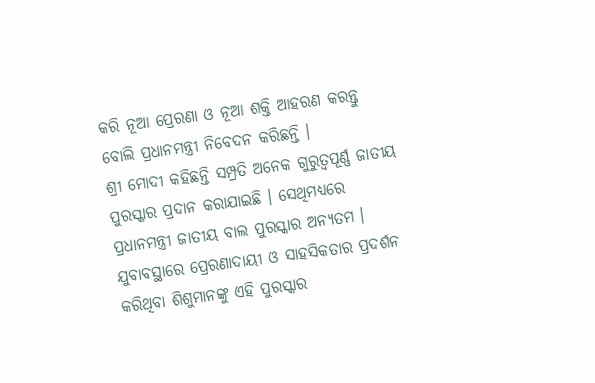କରି ନୂଆ ପ୍ରେରଣା ଓ ନୂଆ ଶକ୍ତି ଆହରଣ କରନ୍ତୁ ବୋଲି ପ୍ରଧାନମନ୍ତ୍ରୀ ନିବେଦନ କରିଛନ୍ତି ।
ଶ୍ରୀ ମୋଦୀ କହିଛନ୍ତି ସମ୍ପ୍ରତି ଅନେକ ଗୁରୁତ୍ୱପୂର୍ଣ୍ଣ ଜାତୀୟ ପୁରସ୍କାର ପ୍ରଦାନ କରାଯାଇଛି । ସେଥିମଧ୍ୟରେ ପ୍ରଧାନମନ୍ତ୍ରୀ ଜାତୀୟ ବାଲ ପୁରସ୍କାର ଅନ୍ୟତମ । ଯୁବାବସ୍ଥାରେ ପ୍ରେରଣାଦାୟୀ ଓ ସାହସିକତାର ପ୍ରଦର୍ଶନ କରିଥିବା ଶିଶୁମାନଙ୍କୁ ଏହି ପୁରସ୍କାର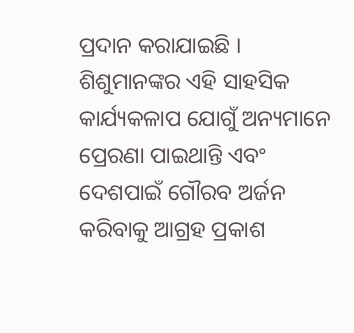ପ୍ରଦାନ କରାଯାଇଛି । ଶିଶୁମାନଙ୍କର ଏହି ସାହସିକ କାର୍ଯ୍ୟକଳାପ ଯୋଗୁଁ ଅନ୍ୟମାନେ ପ୍ରେରଣା ପାଇଥାନ୍ତି ଏବଂ ଦେଶପାଇଁ ଗୌରବ ଅର୍ଜନ କରିବାକୁ ଆଗ୍ରହ ପ୍ରକାଶ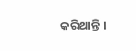କରିଥାନ୍ତି ।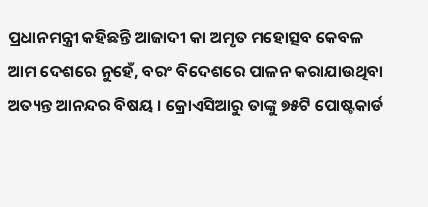ପ୍ରଧାନମନ୍ତ୍ରୀ କହିଛନ୍ତି ଆଜାଦୀ କା ଅମୃତ ମହୋତ୍ସବ କେବଳ ଆମ ଦେଶରେ ନୁହେଁ, ବରଂ ବିଦେଶରେ ପାଳନ କରାଯାଉଥିବା ଅତ୍ୟନ୍ତ ଆନନ୍ଦର ବିଷୟ । କ୍ରୋଏସିଆରୁ ତାଙ୍କୁ ୭୫ଟି ପୋଷ୍ଟକାର୍ଡ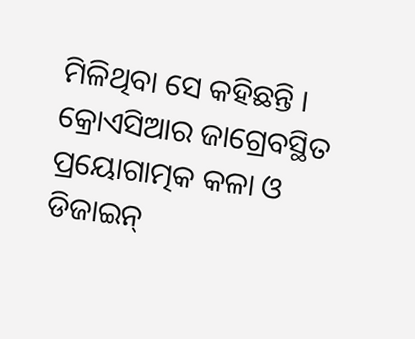ମିଳିଥିବା ସେ କହିଛନ୍ତି । କ୍ରୋଏସିଆର ଜାଗ୍ରେବସ୍ଥିତ ପ୍ରୟୋଗାତ୍ମକ କଳା ଓ ଡିଜାଇନ୍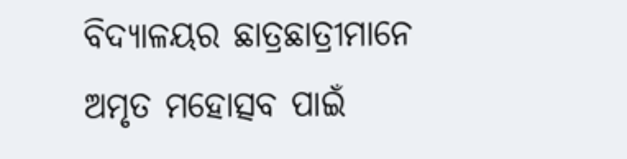ବିଦ୍ୟାଳୟର ଛାତ୍ରଛାତ୍ରୀମାନେ ଅମୃତ ମହୋତ୍ସବ ପାଇଁ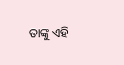ତାଙ୍କୁ ଏହି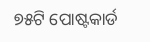୭୫ଟି ପୋଷ୍ଟକାର୍ଡ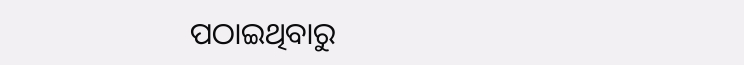ପଠାଇଥିବାରୁ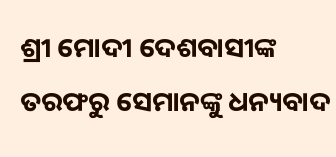ଶ୍ରୀ ମୋଦୀ ଦେଶବାସୀଙ୍କ ତରଫରୁ ସେମାନଙ୍କୁ ଧନ୍ୟବାଦ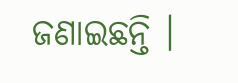ଜଣାଇଛନ୍ତି ।